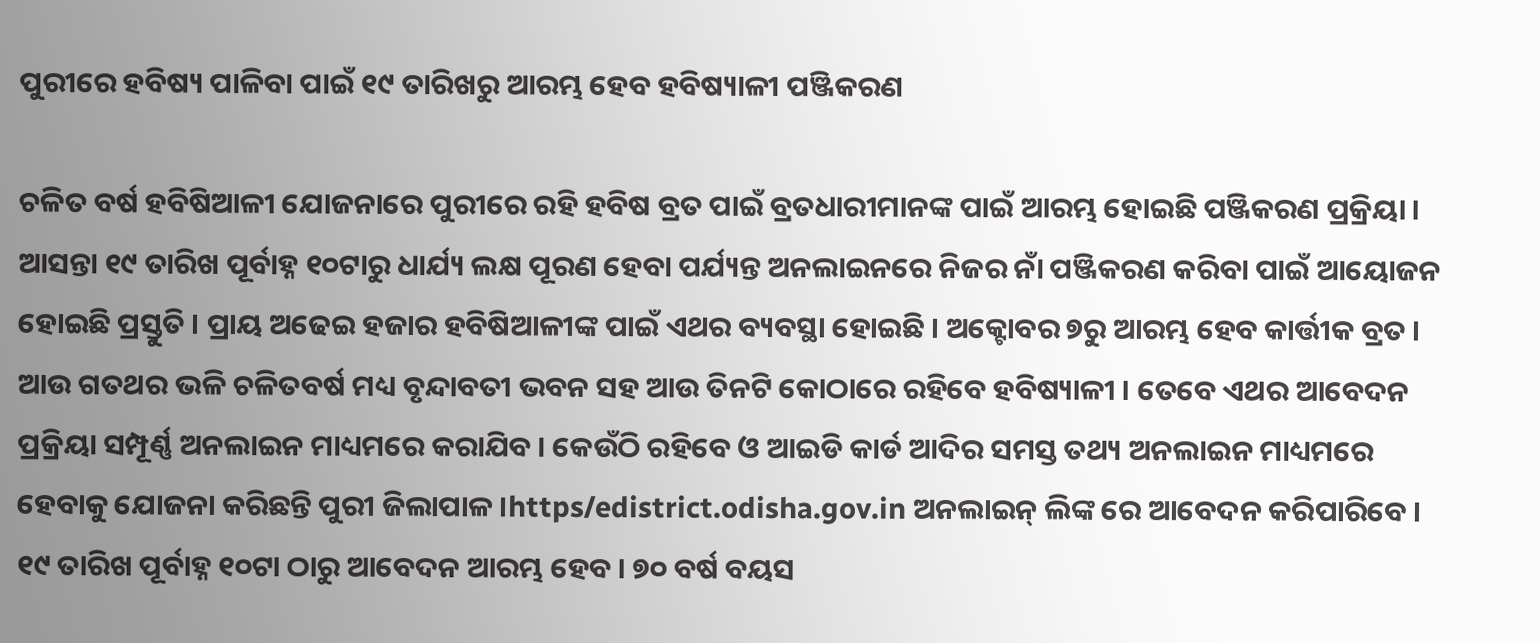ପୁରୀରେ ହବିଷ୍ୟ ପାଳିବା ପାଇଁ ୧୯ ତାରିଖରୁ ଆରମ୍ଭ ହେବ ହବିଷ୍ୟାଳୀ ପଞ୍ଜିକରଣ

ଚଳିତ ବର୍ଷ ହବିଷିଆଳୀ ଯୋଜନାରେ ପୁରୀରେ ରହି ହବିଷ ବ୍ରତ ପାଇଁ ବ୍ରତଧାରୀମାନଙ୍କ ପାଇଁ ଆରମ୍ଭ ହୋଇଛି ପଞ୍ଜିକରଣ ପ୍ରକ୍ରିୟା । ଆସନ୍ତା ୧୯ ତାରିଖ ପୂର୍ବାହ୍ନ ୧୦ଟାରୁ ଧାର୍ଯ୍ୟ ଲକ୍ଷ ପୂରଣ ହେବା ପର୍ଯ୍ୟନ୍ତ ଅନଲାଇନରେ ନିଜର ନାଁ ପଞ୍ଜିକରଣ କରିବା ପାଇଁ ଆୟୋଜନ ହୋଇଛି ପ୍ରସ୍ତୁତି । ପ୍ରାୟ ଅଢେଇ ହଜାର ହବିଷିଆଳୀଙ୍କ ପାଇଁ ଏଥର ବ୍ୟବସ୍ଥା ହୋଇଛି । ଅକ୍ଟୋବର ୭ରୁ ଆରମ୍ଭ ହେବ କାର୍ତ୍ତୀକ ବ୍ରତ । ଆଉ ଗତଥର ଭଳି ଚଳିତବର୍ଷ ମଧ୍ୟ ବୃନ୍ଦାବତୀ ଭବନ ସହ ଆଉ ତିନଟି କୋଠାରେ ରହିବେ ହବିଷ୍ୟାଳୀ । ତେବେ ଏଥର ଆବେଦନ ପ୍ରକ୍ରିୟା ସମ୍ପୂର୍ଣ୍ଣ ଅନଲାଇନ ମାଧ୍ୟମରେ କରାଯିବ । କେଉଁଠି ରହିବେ ଓ ଆଇଡି କାର୍ଡ ଆଦିର ସମସ୍ତ ତଥ୍ୟ ଅନଲାଇନ ମାଧ୍ୟମରେ ହେବାକୁ ଯୋଜନା କରିଛନ୍ତି ପୁରୀ ଜିଲାପାଳ ।https/edistrict.odisha.gov.in ଅନଲାଇନ୍ ଲିଙ୍କ ରେ ଆବେଦନ କରିପାରିବେ । ୧୯ ତାରିଖ ପୂର୍ବାହ୍ନ ୧୦ଟା ଠାରୁ ଆବେଦନ ଆରମ୍ଭ ହେବ । ୭୦ ବର୍ଷ ବୟସ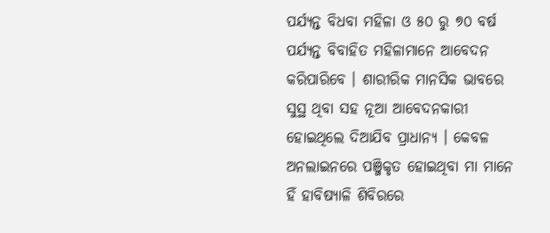ପର୍ଯ୍ୟନ୍ତ ବିଧବା ମହିଳା ଓ ୫୦ ରୁ ୭୦ ବର୍ଷ ପର୍ଯ୍ୟନ୍ତ ବିବାହିତ ମହିଳାମାନେ ଆବେଦନ କରିପାରିବେ । ଶାରୀରିକ ମାନସିକ ଭାବରେ ସୁସ୍ଥ ଥିବା ସହ ନୂଆ ଆବେଦନକାରୀ ହୋଇଥିଲେ ଦିଆଯିବ ପ୍ରାଧାନ୍ୟ । କେବଳ ଅନଲାଇନରେ ପଞ୍ଜିକୃତ ହୋଇଥିବା ମା ମାନେ ହିଁ ହାବିଷ୍ୟାଳି ଶିବିରରେ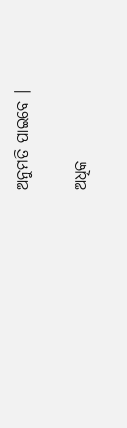ଅନୁମତି ପାଇବେ ।

ଅଧିକ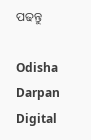ପଢନ୍ତୁ

Odisha Darpan Digital